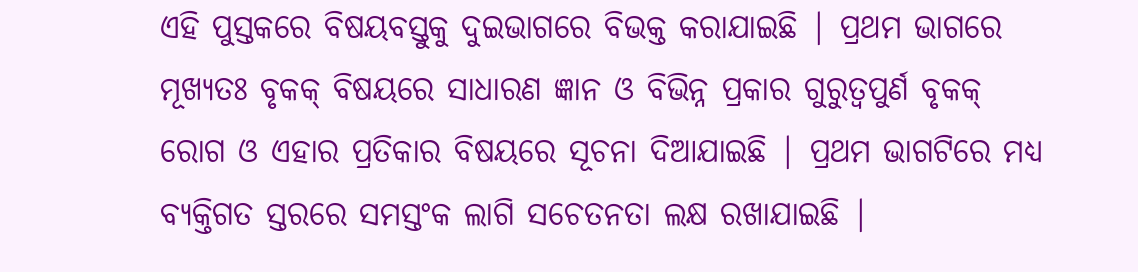ଏହି ପୁସ୍ତକରେ ବିଷୟବସ୍ତୁକୁ ଦୁଇଭାଗରେ ବିଭକ୍ତ କରାଯାଇଛି | ପ୍ରଥମ ଭାଗରେ ମୂଖ୍ୟତଃ ବୃକକ୍ ବିଷୟରେ ସାଧାରଣ ଜ୍ଞାନ ଓ ବିଭିନ୍ନ ପ୍ରକାର ଗୁରୁତ୍ବପୁର୍ଣ ବୃକକ୍ ରୋଗ ଓ ଏହାର ପ୍ରତିକାର ବିଷୟରେ ସୂଚନା ଦିଆଯାଇଛି | ପ୍ରଥମ ଭାଗଟିରେ ମଧ୍ୟ ବ୍ୟକ୍ତିଗତ ସ୍ତରରେ ସମସ୍ତଂକ ଲାଗି ସଚେତନତା ଲକ୍ଷ ରଖାଯାଇଛି |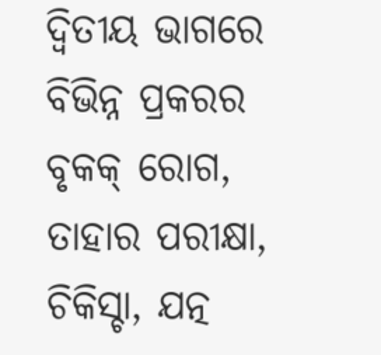ଦ୍ବିତୀୟ ଭାଗରେ ବିଭିନ୍ନ ପ୍ରକରର ବୃକକ୍ ରୋଗ, ତାହାର ପରୀକ୍ଷା, ଚିକିସ୍ଚା, ଯତ୍ନ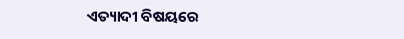ଏତ୍ୟାଦୀ ବିଷୟରେ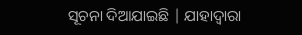ସୂଚନା ଦିଆଯାଇଛି | ଯାହାଦ୍ବାରା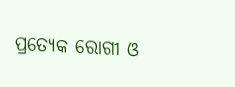ପ୍ରତ୍ୟେକ ରୋଗୀ ଓ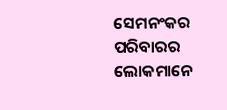ସେମନଂକର ପରିବାରର ଲୋକମାନେ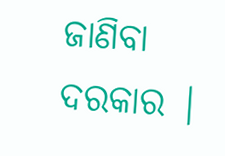ଜାଣିବା ଦରକାର |